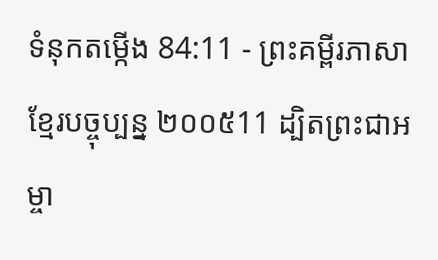ទំនុកតម្កើង 84:11 - ព្រះគម្ពីរភាសាខ្មែរបច្ចុប្បន្ន ២០០៥11 ដ្បិតព្រះជាអម្ចា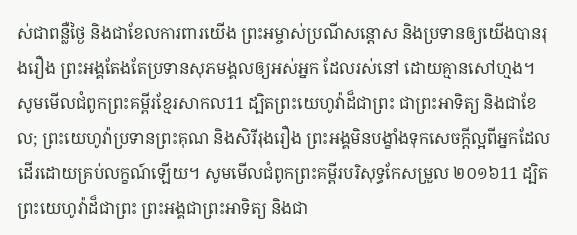ស់ជាពន្លឺថ្ងៃ និងជាខែលការពារយើង ព្រះអម្ចាស់ប្រណីសន្ដោស និងប្រទានឲ្យយើងបានរុងរឿង ព្រះអង្គតែងតែប្រទានសុភមង្គលឲ្យអស់អ្នក ដែលរស់នៅ ដោយគ្មានសៅហ្មង។ សូមមើលជំពូកព្រះគម្ពីរខ្មែរសាកល11 ដ្បិតព្រះយេហូវ៉ាដ៏ជាព្រះ ជាព្រះអាទិត្យ និងជាខែល; ព្រះយេហូវ៉ាប្រទានព្រះគុណ និងសិរីរុងរឿង ព្រះអង្គមិនបង្ខាំងទុកសេចក្ដីល្អពីអ្នកដែលដើរដោយគ្រប់លក្ខណ៍ឡើយ។ សូមមើលជំពូកព្រះគម្ពីរបរិសុទ្ធកែសម្រួល ២០១៦11 ដ្បិតព្រះយេហូវ៉ាដ៏ជាព្រះ ព្រះអង្គជាព្រះអាទិត្យ និងជា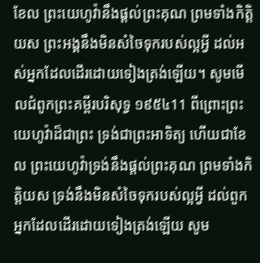ខែល ព្រះយេហូវ៉ានឹងផ្តល់ព្រះគុណ ព្រមទាំងកិត្តិយស ព្រះអង្គនឹងមិនសំចៃទុករបស់ល្អអ្វី ដល់អស់អ្នកដែលដើរដោយទៀងត្រង់ឡើយ។ សូមមើលជំពូកព្រះគម្ពីរបរិសុទ្ធ ១៩៥៤11 ពីព្រោះព្រះយេហូវ៉ាដ៏ជាព្រះ ទ្រង់ជាព្រះអាទិត្យ ហើយជាខែល ព្រះយេហូវ៉ាទ្រង់នឹងផ្តល់ព្រះគុណ ព្រមទាំងកិត្តិយស ទ្រង់នឹងមិនសំចៃទុករបស់ល្អអ្វី ដល់ពួកអ្នកដែលដើរដោយទៀងត្រង់ឡើយ សូម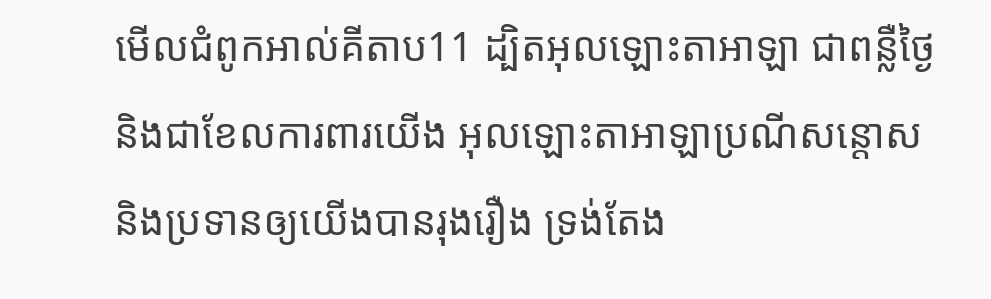មើលជំពូកអាល់គីតាប11 ដ្បិតអុលឡោះតាអាឡា ជាពន្លឺថ្ងៃ និងជាខែលការពារយើង អុលឡោះតាអាឡាប្រណីសន្ដោស និងប្រទានឲ្យយើងបានរុងរឿង ទ្រង់តែង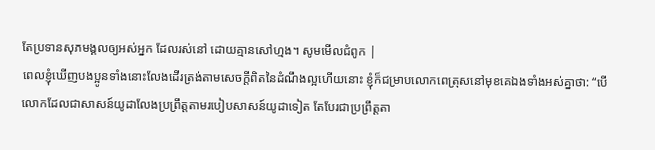តែប្រទានសុភមង្គលឲ្យអស់អ្នក ដែលរស់នៅ ដោយគ្មានសៅហ្មង។ សូមមើលជំពូក |
ពេលខ្ញុំឃើញបងប្អូនទាំងនោះលែងដើរត្រង់តាមសេចក្ដីពិតនៃដំណឹងល្អហើយនោះ ខ្ញុំក៏ជម្រាបលោកពេត្រុសនៅមុខគេឯងទាំងអស់គ្នាថា: “បើលោកដែលជាសាសន៍យូដាលែងប្រព្រឹត្តតាមរបៀបសាសន៍យូដាទៀត តែបែរជាប្រព្រឹត្តតា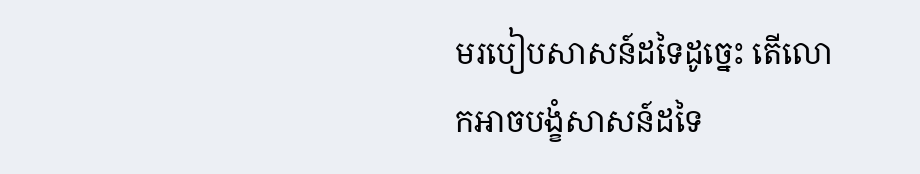មរបៀបសាសន៍ដទៃដូច្នេះ តើលោកអាចបង្ខំសាសន៍ដទៃ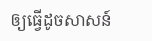ឲ្យធ្វើដូចសាសន៍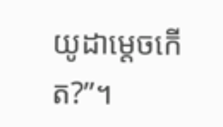យូដាម្ដេចកើត?”។